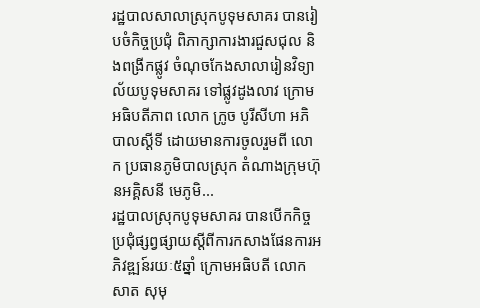រដ្ឋបាលសាលាស្រុកបូទុមសាគរ បានរៀបចំកិច្ចប្រជុំ ពិភាក្សាការងារជួសជុល និងពង្រីកផ្លូវ ចំណុចកែងសាលារៀនវិទ្យាល័យបូទុមសាគរ ទៅផ្លូវដូងលាវ ក្រោមអធិបតីភាព លោក ក្រូច បូរីសីហា អភិបាលស្ដីទី ដោយមានការចូលរួមពី លោក ប្រធានភូមិបាលស្រុក តំណាងក្រុមហ៊ុនអគ្គិសនី មេភូមិ...
រដ្ឋបាលស្រុកបូទុមសាគរ បានបើកកិច្ចប្រជុំផ្សព្វផ្សាយស្តីពីការកសាងផែនការអភិវឌ្ឍន៍រយៈ៥ឆ្នាំ ក្រោមអធិបតី លោក សាត សុមុ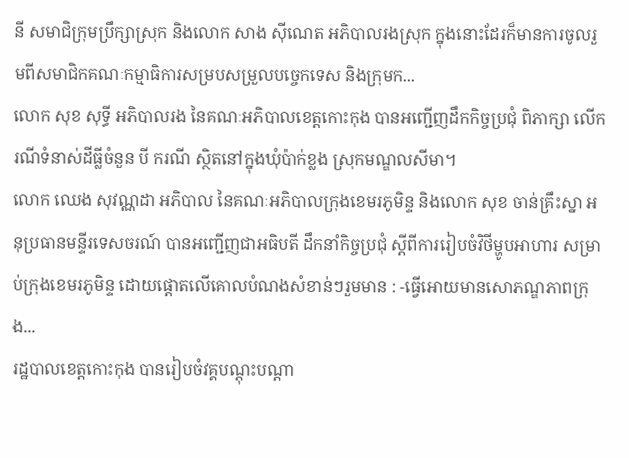នី សមាជិក្រុមប្រឹក្សាស្រុក និងលោក សាង ស៊ីណេត អភិបាលរងស្រុក ក្នុងនោះដែរក៏មានការចូលរួមពីសមាជិកគណៈកម្មាធិការសម្របសម្រួលបច្ចេកទេស និងក្រុមក...
លោក សុខ សុទ្ធី អភិបាលរង នៃគណៈអភិបាលខេត្តកោះកុង បានអញ្ជើញដឹកកិច្ចប្រជុំ ពិភាក្សា លើករណីទំនាស់ដីធ្លីចំនួន បី ករណី ស្ថិតនៅក្នុងឃុំប៉ាក់ខ្លង ស្រុកមណ្ឌលសីមា។
លោក ឈេង សុវណ្ណដា អភិបាល នៃគណៈអភិបាលក្រុងខេមរភូមិន្ទ និងលោក សុខ ចាន់គ្រឹះស្នា អនុប្រធានមន្ទីរទេសចរណ៍ បានអញ្ជើញជាអធិបតី ដឹកនាំកិច្ចប្រជុំ ស្តីពីការរៀបចំវិថីម្ហូបអាហារ សម្រាប់ក្រុងខេមរភូមិន្ទ ដោយផ្តោតលើគោលបំណងសំខាន់ៗរួមមាន : -ធ្វើអោយមានសោភណ្ឌភាពក្រុង...
រដ្ឋបាលខេត្តកោះកុង បានរៀបចំវគ្គបណ្តុះបណ្តា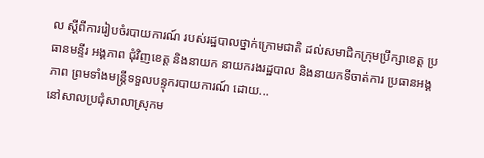ល ស្តីពីការរៀបចំរបាយការណ៍ របស់រដ្ឋបាលថ្នាក់ក្រោមជាតិ ដល់សមាជិកក្រុមប្រឹក្សាខេត្ត ប្រធានមន្ទីរ អង្គភាព ជុំវិញខេត្ត និងនាយក នាយករងរដ្ឋបាល និងនាយកទីចាត់ការ ប្រធានអង្គភាព ព្រមទាំងមន្រ្តីទទួលបន្ទុករបាយការណ៍ ដោយ...
នៅសាលប្រជុំសាលាស្រុកម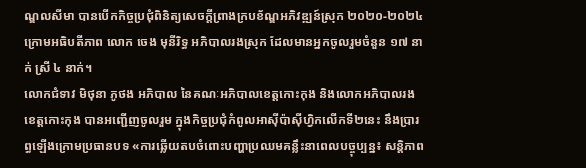ណ្ឌលសីមា បានបើកកិច្ចប្រជុំពិនិត្យសេចក្ដីព្រាងក្របខ័ណ្ឌអភិវឌ្ឍន៍ស្រុក ២០២០-២០២៤ ក្រោមអធិបតីភាព លោក ចេង មុនីរិទ្ធ អភិបាលរងស្រុក ដែលមានអ្នកចូលរួមចំនួន ១៧ នាក់ ស្រី ៤ នាក់។
លោកជំទាវ មិថុនា ភូថង អភិបាល នៃគណៈអភិបាលខេត្តកោះកុង និងលោកអភិបាលរងខេត្តកោះកុង បានអញ្ជើញចូលរួម ក្នុងកិច្ចប្រជុំកំពូលអាស៊ីប៉ាស៊ីហ្វិកលើកទី២នេះ នឹងប្រារព្ធឡើងក្រោមប្រធានបទ «ការឆ្លើយតបចំពោះបញ្ហាប្រឈមគន្លឹះនាពេលបច្ចុប្បន្ន៖ សន្តិភាព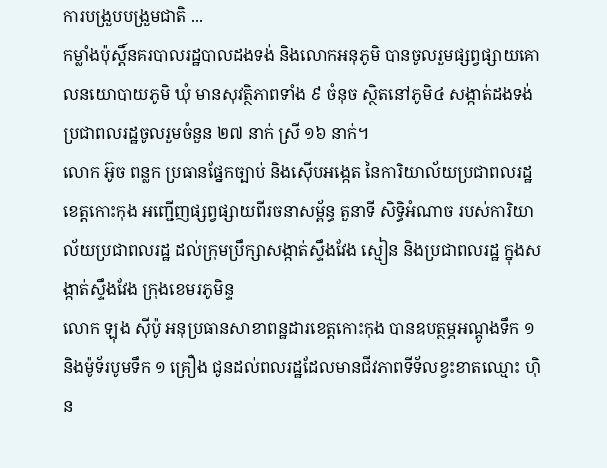ការបង្រួបបង្រួមជាតិ ...
កម្លាំងប៉ុស្តិ៍នគរបាលរដ្ឋបាលដងទង់ និងលោកអនុភូមិ បានចូលរួមផ្សព្វផ្សាយគោលនយោបាយភូមិ ឃុំ មានសុវត្ថិភាពទាំង ៩ ចំនុច ស្ថិតនៅភូមិ៤ សង្កាត់ដងទង់ ប្រជាពលរដ្ឋចូលរួមចំនួន ២៧ នាក់ ស្រី ១៦ នាក់។
លោក អ៊ូច ពន្លក ប្រធានផ្នែកច្បាប់ និងស៊ើបអង្កេត នៃការិយាល័យប្រជាពលរដ្ឋខេត្តកោះកុង អញ្ជើញផ្សព្វផ្សាយពីរចនាសម្ព័ន្ធ តួនាទី សិទ្ធិអំណាច របស់ការិយាល័យប្រជាពលរដ្ឋ ដល់ក្រុមប្រឹក្សាសង្កាត់ស្ទឹងវែង ស្មៀន និងប្រជាពលរដ្ឋ ក្នុងសង្កាត់ស្ទឹងវែង ក្រុងខេមរភូមិន្ទ
លោក ឡុង ស៊ីប៉ូ អនុប្រធានសាខាពន្ឋដារខេត្តកោះកុង បានឧបត្ថម្ភអណ្តូងទឹក ១ និងម៉ូទ័របូមទឹក ១ គ្រឿង ជូនដល់ពលរដ្ឋដែលមានជីវភាពទីទ័លខ្វះខាតឈ្មោះ ហ៊ិន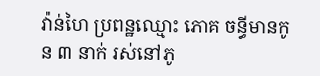វ៉ាន់ហៃ ប្រពន្ឋឈ្មោះ ភោគ ចន្ធីមានកូន ៣ នាក់ រស់នៅភូ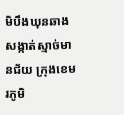មិបឹងឃុនឆាង សង្កាត់ស្មាច់មានជ័យ ក្រុងខេមរភូមិ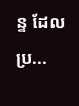ន្ទ ដែលប្រ...